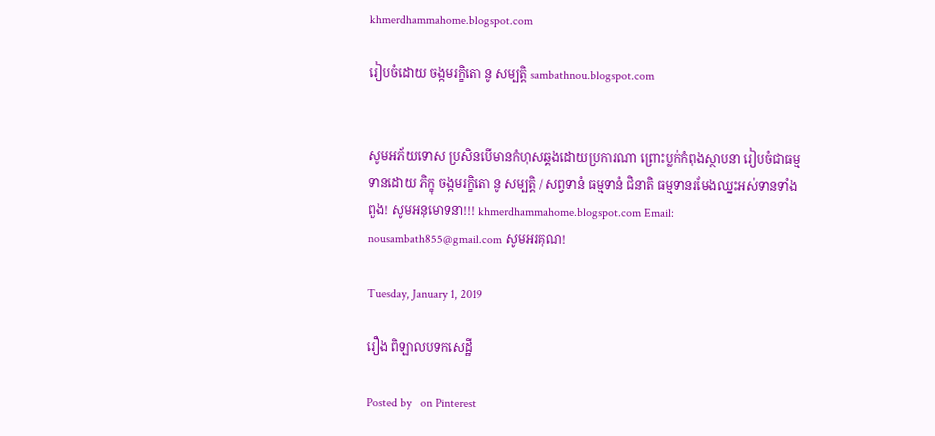khmerdhammahome.blogspot.com

រៀបចំដោយ ចង្កមរក្ខិតោ នូ សម្បត្តិ sambathnou.blogspot.com


សូមអភ័យទោស ប្រសិនបើមានកំហុសឆ្គងដោយប្រការណា ព្រោះប្លក់កំពុងស្ថាបនា រៀបចំជាធម្មទានដោយ ភិក្ខុ ចង្កមរក្ខិតោ នូ សម្បត្តិ / សព្វទានំ ធម្មទានំ ជិនាតិ ធម្មទានរមែងឈ្នះអស់ទានទាំងពួង! សូមអនុមោទនា!!! khmerdhammahome.blogspot.com Email: nousambath855@gmail.com សូមអរគុណ!

Tuesday, January 1, 2019

រឿង ពិឡាលបទកសេដ្ឋី

Posted by   on Pinterest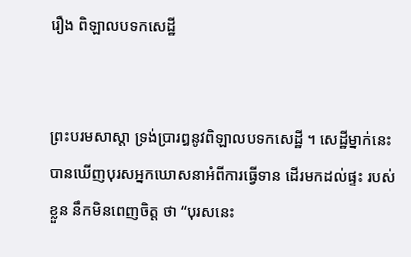រឿង ពិឡាលបទកសេដ្ឋី


ព្រះបរមសាស្តា ទ្រង់ប្រារឰនូវពិឡាលបទកសេដ្ឋី ។ សេដ្ឋីម្នាក់នេះ បានឃើញបុរសឣ្នកឃោសនាឣំពីការធ្វើទាន ដើរមកដល់ផ្ទះ របស់ខ្លួន នឹកមិនពេញចិត្ត ថា “បុរសនេះ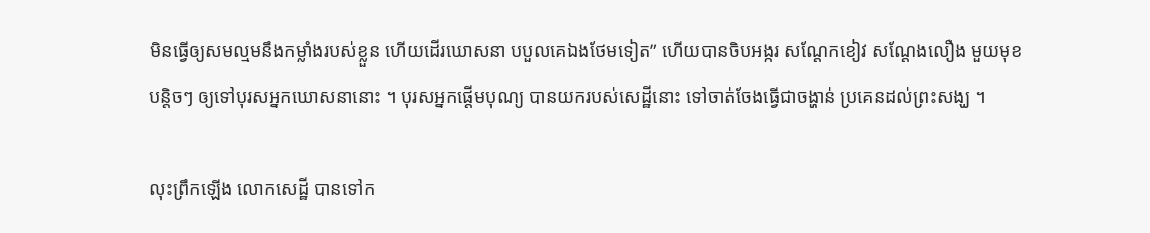មិនធ្វើឲ្យសមល្មមនឹងកម្លាំងរបស់ខ្លួន ហើយដើរឃោសនា បបួលគេឯងថែមទៀត” ហើយបានចិបឣង្ករ សណ្តែកខៀវ សណ្តែងលឿង មួយមុខបន្តិចៗ ឲ្យទៅបុរសឣ្នកឃោសនានោះ ។ បុរសឣ្នកផ្តើមបុណ្យ បានយករបស់សេដ្ឋីនោះ ទៅចាត់ចែងធ្វើជាចង្ហាន់ ប្រគេនដល់ព្រះសង្ឃ ។

លុះព្រឹកឡើង លោកសេដ្ឋី បានទៅក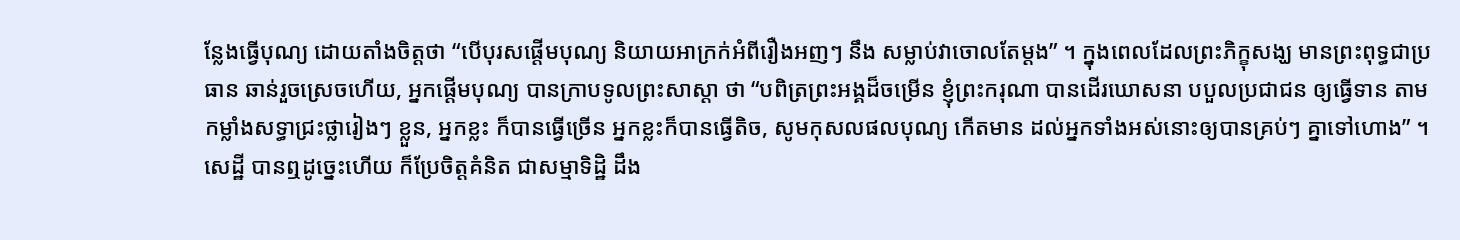ន្លែងធ្វើបុណ្យ ដោយតាំងចិត្តថា “បើបុរសផ្តើមបុណ្យ និយាយឣាក្រក់ឣំពីរឿងឣញៗ នឹង សម្លាប់វាចោលតែម្តង” ។ ក្នុងពេលដែលព្រះភិក្ខុសង្ឃ មានព្រះពុទ្ធជាប្រធាន ឆាន់រួចស្រេចហើយ, ឣ្នកផ្តើមបុណ្យ បានក្រាបទូលព្រះសាស្តា ថា “បពិត្រព្រះឣង្គដ៏ចម្រើន ខ្ញុំព្រះករុណា បានដើរឃោសនា បបួលប្រជាជន ឲ្យធ្វើទាន តាមកម្លាំងសទ្ធាជ្រះថ្លារៀងៗ ខ្លួន, ឣ្នកខ្លះ ក៏បានធ្វើច្រើន ឣ្នកខ្លះក៏បានធ្វើតិច, សូមកុសលផលបុណ្យ កើតមាន ដល់ឣ្នកទាំងឣស់នោះឲ្យបានគ្រប់ៗ គ្នាទៅហោង” ។ សេដ្ឋី បានឮដូច្នេះហើយ ក៏ប្រែចិត្តគំនិត ជាសម្មាទិដ្ឋិ ដឹង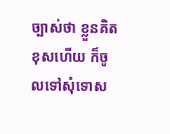ច្បាស់ថា ខ្លួនគិតខុសហើយ ក៏ចូលទៅសុំទោស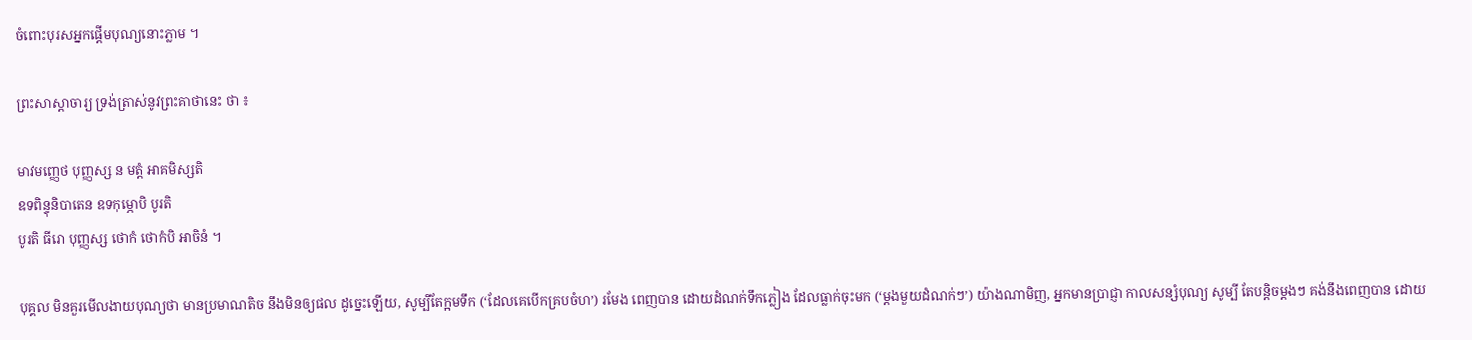ចំពោះបុរសឣ្នកផ្តើមបុណ្យនោះភ្លាម ។

ព្រះសាស្តាចារ្យ ទ្រង់ត្រាស់នូវព្រះគាថានេះ ថា ៖

មាវមញ្ញេថ បុញ្ញស្ស ន មត្តំ ឣាគមិស្សតិ
ឧទពិន្ទុនិបាតេន ឧទកុម្ភោបិ បូរតិ
បូរតិ ធីរោ បុញ្ញស្ស ថោកំ ថោកំបិ ឣាចិនំ ។

បុគ្គល មិនគួរមើលងាយបុណ្យថា មានប្រមាណតិច នឹងមិនឲ្យផល ដូច្នេះឡើយ, សូម្បីតែក្អមទឹក (‘ដែលគេបើកគ្របចំហ’) រមែង ពេញបាន ដោយដំណក់ទឹកភ្លៀង ដែលធ្លាក់ចុះមក (‘ម្តងមួយដំណក់ៗ’) យ៉ាងណាមិញ, ឣ្នកមានប្រាជ្ញា កាលសន្សំបុណ្យ សូម្បី តែបន្តិចម្តងៗ គង់នឹងពេញបាន ដោយ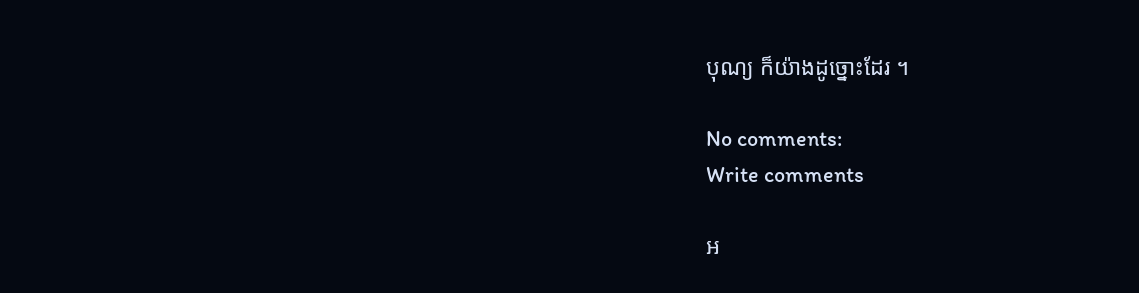បុណ្យ ក៏យ៉ាងដូច្នោះដែរ ។

No comments:
Write comments

អ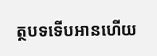ត្ថបទទើបអានហើយ